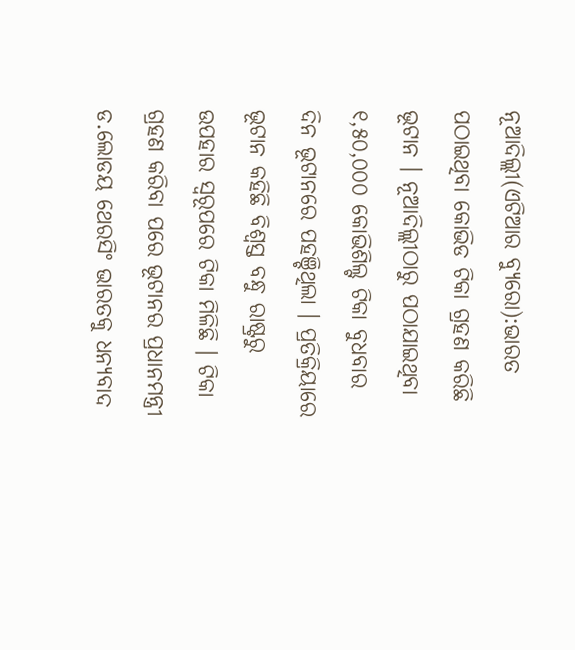ନୂଆଦିଲ୍ଲୀ(ଏଟିଆର ବ୍ୟୁରୋ):ଭାରତ ପଠାଇଥିବା କୋଭିଡ ଟିକା ଗ୍ରହଣ କରିଛି ଭୂଟାନ । ନୂଆଦିଲ୍ଲୀଠାରୁ ପଠାଯାଇଥିବା ୧,୫୦,୦୦୦ କୋଭିଶିଲ୍ଟ ଟିକା ବୁଧବାର ଦିନ ଭୂଟାନରେ ପହଞ୍ଚିଥିଲା । ପ୍ରତିକ୍ରିୟାରେ ଭୂଟାନ କହିଛି ବିଶ୍ୱସ୍ତ ବନ୍ଧୁ ରାଷ୍ଟ୍ରରୁ ଉପହାର ସ୍ୱରୂପରେ ଟିକା ମିଳିଛି । ଟିକା ଗ୍ରହଣ କରିବା ପରେ ଭୂଟାନର ପ୍ରଧାନମନ୍ତ୍ରୀ ଡ.ଲୋଡୟ ଥେରସିଂ ଭାରତକୁ ଧନ୍ୟବାଦ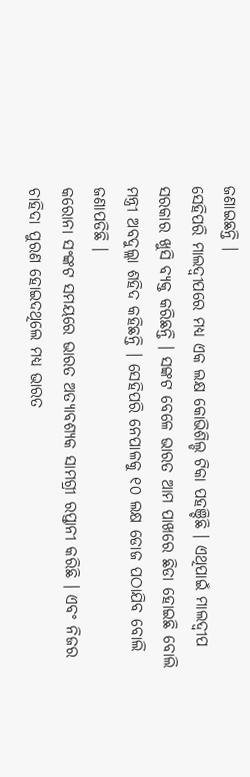ଜଣାଇଛନ୍ତି ।
ସେହିପରି ମାଲଦ୍ୱୀପରେ ମଧ୍ୟ ଏକ ଲକ୍ଷ କୋଭିଶିଲ୍ଡ ଟିକା ପହଞ୍ଚିଛି । ଏଥିପାଇଁ ମାଲଦ୍ୱୀପ ସରକାର ଖୁସି ବ୍ୟକ୍ତ କରିଛନ୍ତି । ସଙ୍କଟ ବେଳେ ଭାରତ ଆମ ପାଖରେ ଛିଡା ହୋଇଛି ବୋଲି ମନ୍ତ୍ରୀ ଅବଦୁଲ୍ଲା ଶହିଦ କହିଛନ୍ତି । ସେହିପରି ନେପାଳକୁ ୧୦ ଲକ୍ଷ ଡୋଜ ପଠାଯିବ ବୋଲି ଜଣାପଡିଛି ।
କରୋନା ସଂଙ୍କଟ ସମୟରେ ଭାରତ ଅତ୍ୟାବଶ୍ୟକ ସାମଗ୍ରୀ ରପ୍ତାନୀ କରିଛି । ଏବଂ ନିଜର ଚାହିଦା ପୁରଣ ହୋଇଦଥିଲେ ମଧ୍ୟ ଭାରତ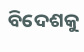ବିଦେଶକୁ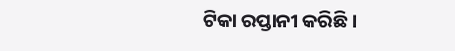ଟିକା ରପ୍ତାନୀ କରିଛି ।